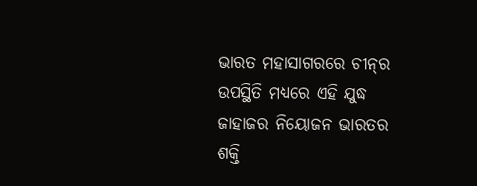ଭାରତ ମହାସାଗରରେ ଚୀନ୍‌ର ଉପସ୍ଥିତି ମଧ୍ୟରେ ଏହି ଯୁଦ୍ଧ ଜାହାଜର ନିୟୋଜନ ଭାରତର ଶକ୍ତି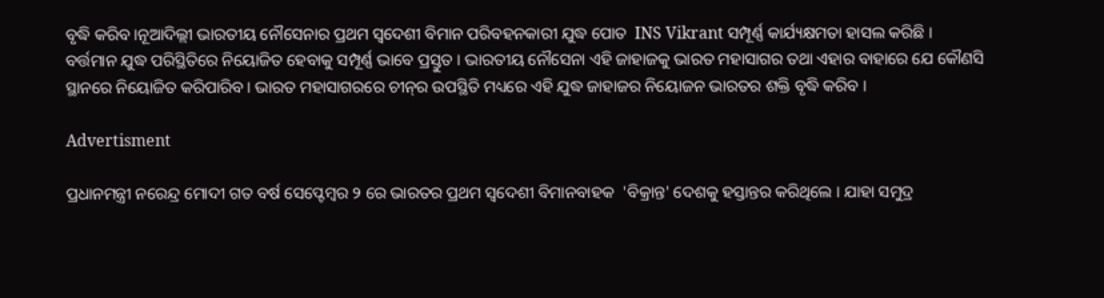ବୃଦ୍ଧି କରିବ ।ନୂଆଦିଲ୍ଲୀ ଭାରତୀୟ ନୌସେନାର ପ୍ରଥମ ସ୍ୱଦେଶୀ ବିମାନ ପରିବହନକାରୀ ଯୁଦ୍ଧ ପୋତ  INS Vikrant ସମ୍ପୂର୍ଣ୍ଣ କାର୍ଯ୍ୟକ୍ଷମତା ହାସଲ କରିଛି । ବର୍ତ୍ତମାନ ଯୁଦ୍ଧ ପରିସ୍ଥିତିରେ ନିୟୋଜିତ ହେବାକୁ ସମ୍ପୂର୍ଣ୍ଣ ଭାବେ ପ୍ରସ୍ତୁତ । ଭାରତୀୟ ନୌସେନା ଏହି ଜାହାଜକୁ ଭାରତ ମହାସାଗର ତଥା ଏହାର ବାହାରେ ଯେ କୌଣସି ସ୍ଥାନରେ ନିୟୋଜିତ କରିପାରିବ । ଭାରତ ମହାସାଗରରେ ଚୀନ୍‌ର ଉପସ୍ଥିତି ମଧ୍ୟରେ ଏହି ଯୁଦ୍ଧ ଜାହାଜର ନିୟୋଜନ ଭାରତର ଶକ୍ତି ବୃଦ୍ଧି କରିବ ।

Advertisment

ପ୍ରଧାନମନ୍ତ୍ରୀ ନରେନ୍ଦ୍ର ମୋଦୀ ଗତ ବର୍ଷ ସେପ୍ଟେମ୍ବର ୨ ରେ ଭାରତର ପ୍ରଥମ ସ୍ୱଦେଶୀ ବିମାନବାହକ  'ବିକ୍ରାନ୍ତ' ଦେଶକୁ ହସ୍ତାନ୍ତର କରିଥିଲେ । ଯାହା ସମୁଦ୍ର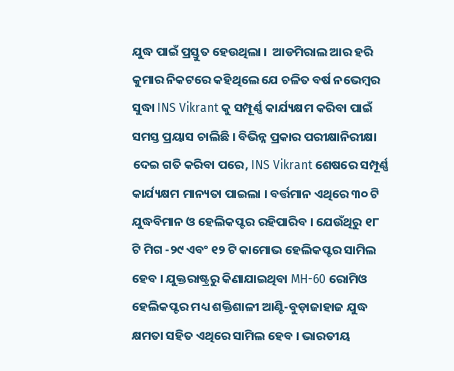ଯୁଦ୍ଧ ପାଇଁ ପ୍ରସ୍ତୁତ ହେଉଥିଲା ।  ଆଡମିରାଲ ଆର ହରି କୁମାର ନିକଟରେ କହିଥିଲେ ଯେ ଚଳିତ ବର୍ଷ ନଭେମ୍ବର ସୁଦ୍ଧା INS Vikrant କୁ ସମ୍ପୂର୍ଣ୍ଣ କାର୍ଯ୍ୟକ୍ଷମ କରିବା ପାଇଁ ସମସ୍ତ ପ୍ରୟାସ ଚାଲିଛି । ବିଭିନ୍ନ ପ୍ରକାର ପରୀକ୍ଷାନିରୀକ୍ଷା ଦେଇ ଗତି କରିବା ପରେ, INS Vikrant ଶେଷରେ ସମ୍ପୂର୍ଣ୍ଣ କାର୍ଯ୍ୟକ୍ଷମ ମାନ୍ୟତା ପାଇଲା । ବର୍ତ୍ତମାନ ଏଥିରେ ୩୦ ଟି ଯୁଦ୍ଧବିମାନ ଓ ହେଲିକପ୍ଟର ରହିପାରିବ । ଯେଉଁଥିରୁ ୧୮ ଟି ମିଗ -୨୯ ଏବଂ ୧୨ ଟି କାମୋଭ ହେଲିକପ୍ଟର ସାମିଲ ହେବ । ଯୁକ୍ତରାଷ୍ଟ୍ରରୁ କିଣାଯାଇଥିବା MH-60 ରୋମିଓ ହେଲିକପ୍ଟର ମଧ୍ୟ ଶକ୍ତିଶାଳୀ ଆଣ୍ଟି-ବୁଡ଼ାଜାହାଜ ଯୁଦ୍ଧ କ୍ଷମତା ସହିତ ଏଥିରେ ସାମିଲ ହେବ । ଭାରତୀୟ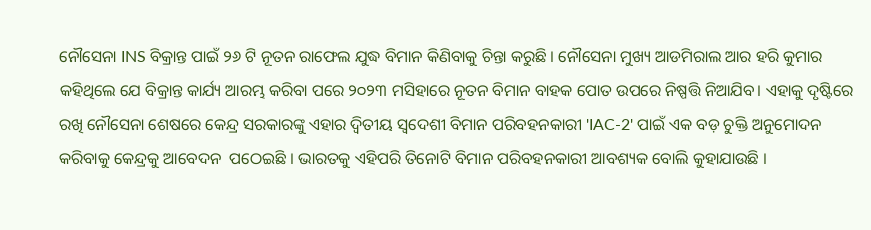ନୌସେନା INS ବିକ୍ରାନ୍ତ ପାଇଁ ୨୬ ଟି ନୂତନ ରାଫେଲ ଯୁଦ୍ଧ ବିମାନ କିଣିବାକୁ ଚିନ୍ତା କରୁଛି । ନୌସେନା ମୁଖ୍ୟ ଆଡମିରାଲ ଆର ହରି କୁମାର କହିଥିଲେ ଯେ ବିକ୍ରାନ୍ତ କାର୍ଯ୍ୟ ଆରମ୍ଭ କରିବା ପରେ ୨୦୨୩ ମସିହାରେ ନୂତନ ବିମାନ ବାହକ ପୋତ ଉପରେ ନିଷ୍ପତ୍ତି ନିଆଯିବ। ଏହାକୁ ଦୃଷ୍ଟିରେ ରଖି ନୌସେନା ଶେଷରେ କେନ୍ଦ୍ର ସରକାରଙ୍କୁ ଏହାର ଦ୍ୱିତୀୟ ସ୍ୱଦେଶୀ ବିମାନ ପରିବହନକାରୀ 'IAC-2' ପାଇଁ ଏକ ବଡ଼ ଚୁକ୍ତି ଅନୁମୋଦନ କରିବାକୁ କେନ୍ଦ୍ରକୁ ଆବେଦନ  ପଠେଇଛି । ଭାରତକୁ ଏହିପରି ତିନୋଟି ବିମାନ ପରିବହନକାରୀ ଆବଶ୍ୟକ ବୋଲି କୁହାଯାଉଛି ।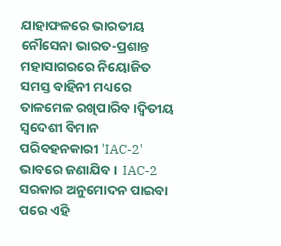ଯାହାଫଳରେ ଭାରତୀୟ ନୌସେନା ଭାରତ-ପ୍ରଶାନ୍ତ ମହାସାଗରରେ ନିୟୋଜିତ ସମସ୍ତ ବାହିନୀ ମଧ୍ୟରେ ତାଳମେଳ ରଖିପାରିବ ।ଦ୍ୱିତୀୟ ସ୍ୱଦେଶୀ ବିମାନ ପରିବହନକାରୀ 'IAC-2' ଭାବରେ ଜଣାଯିବ ।  IAC-2 ସରକାର ଅନୁମୋଦନ ପାଇବା ପରେ ଏହି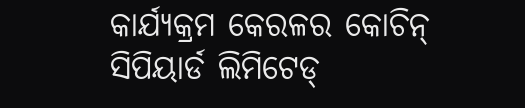କାର୍ଯ୍ୟକ୍ରମ କେରଳର କୋଚିନ୍ ସିପିୟାର୍ଡ ଲିମିଟେଡ୍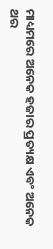ମାଧ୍ୟମରେ ଅନେକ ହଜାର ପ୍ରତ୍ୟକ୍ଷ ଏବଂ ଅନେକ ଥର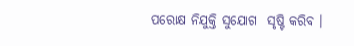ପରୋକ୍ଷ ନିଯୁକ୍ତି ସୁଯୋଗ  ସୃଷ୍ଟି କରିବ ।